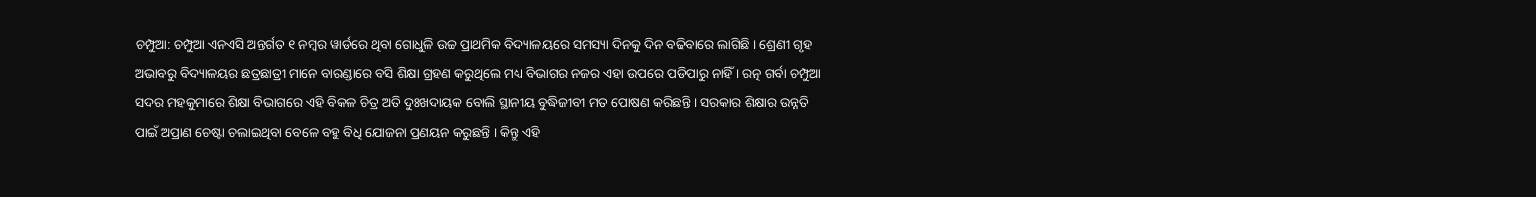ଚମ୍ପୁଆ: ଚମ୍ପୁଆ ଏନଏସି ଅନ୍ତର୍ଗତ ୧ ନମ୍ବର ୱାର୍ଡରେ ଥିବା ଗୋଧୁଳି ଉଚ୍ଚ ପ୍ରାଥମିକ ବିଦ୍ୟାଳୟରେ ସମସ୍ୟା ଦିନକୁ ଦିନ ବଢିବାରେ ଲାଗିଛି । ଶ୍ରେଣୀ ଗୃହ ଅଭାବରୁ ବିଦ୍ୟାଳୟର ଛତ୍ରଛାତ୍ରୀ ମାନେ ବାରଣ୍ଡାରେ ବସି ଶିକ୍ଷା ଗ୍ରହଣ କରୁଥିଲେ ମଧ୍ୟ ବିଭାଗର ନଜର ଏହା ଉପରେ ପଡିପାରୁ ନାହିଁ । ରତ୍ନ ଗର୍ବା ଚମ୍ପୁଆ ସଦର ମହକୁମାରେ ଶିକ୍ଷା ବିଭାଗରେ ଏହି ବିକଳ ଚିତ୍ର ଅତି ଦୁଃଖଦାୟକ ବୋଲି ସ୍ଥାନୀୟ ବୁଦ୍ଧିଜୀବୀ ମତ ପୋଷଣ କରିଛନ୍ତି । ସରକାର ଶିକ୍ଷାର ଉନ୍ନତି ପାଇଁ ଅପ୍ରାଣ ଚେଷ୍ଟା ଚଲାଇଥିବା ବେଳେ ବହୁ ବିଧି ଯୋଜନା ପ୍ରଣୟନ କରୁଛନ୍ତି । କିନ୍ତୁ ଏହି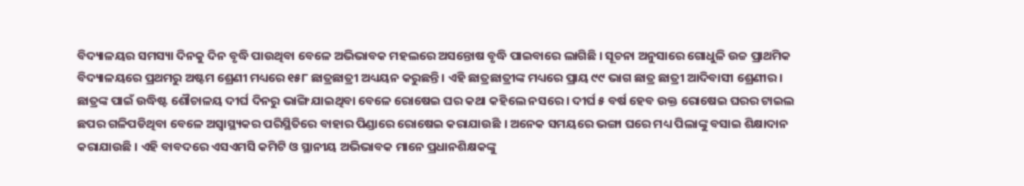ବିଦ୍ୟାଳୟର ସମସ୍ୟା ଦିନକୁ ଦିନ ବୃଦ୍ଧି ପାଉଥିବା ବେଳେ ଅଭିଭାବକ ମହଲରେ ଅସନ୍ତୋଷ ବୃଦ୍ଧି ପାଇବାରେ ଲାଗିଛି । ସୂଚନା ଅନୁସାରେ ଗୋଧୁଳି ଉଚ୍ଚ ପ୍ରାଥମିକ ବିଦ୍ୟାଳୟରେ ପ୍ରଥମରୁ ଅଷ୍ଟମ ଶ୍ରେଣୀ ମଧ୍ୟରେ ୧୫୮ ଛାତ୍ରଛାତ୍ରୀ ଅଧ୍ୟୟନ କରୁଛନ୍ତି । ଏହି ଛାତ୍ରଛାତ୍ରୀଙ୍କ ମଧ୍ୟରେ ପ୍ରାୟ ୯୯ ଭାଗ ଛାତ୍ର ଛାତ୍ରୀ ଆଦିବାସୀ ଶ୍ରେଣୀର । ଛାତ୍ରଙ୍କ ପାଇଁ ଉଦ୍ଧିଷ୍ଟ ଶୌଚାଳୟ ଦୀର୍ଘ ଦିନରୁ ଭାଙ୍ଗି ଯାଇଥିବା ବେଳେ ରୋଷେଇ ଘର କଥା କହିଲେ ନସରେ । ଦୀର୍ଘ ୫ ବର୍ଷ ହେବ ଉକ୍ତ ରୋଷେଇ ଘରର ଟାଇଲ ଛପର ଗଳିପଡିଥିବା ବେଳେ ଅସ୍ୱାସ୍ଥ୍ୟକର ପରିସ୍ଥିତିରେ ବାହାର ପିଣ୍ଡାରେ ରୋଷେଇ କରାଯାଉଛି । ଅନେକ ସମୟରେ ଭଙ୍ଗା ଘରେ ମଧ୍ୟ ପିଲାଙ୍କୁ ବସାଇ ଶିକ୍ଷାଦାନ କରାଯାଉଛି । ଏହି ବାବଦରେ ଏସଏମସି କମିଟି ଓ ସ୍ଥାନୀୟ ଅଭିଭାବକ ମାନେ ପ୍ରଧାନଶିକ୍ଷକଙ୍କୁ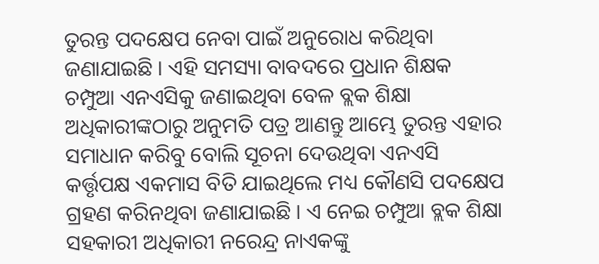ତୁରନ୍ତ ପଦକ୍ଷେପ ନେବା ପାଇଁ ଅନୁରୋଧ କରିଥିବା ଜଣାଯାଇଛି । ଏହି ସମସ୍ୟା ବାବଦରେ ପ୍ରଧାନ ଶିକ୍ଷକ ଚମ୍ପୁଆ ଏନଏସିକୁ ଜଣାଇଥିବା ବେଳ ବ୍ଲକ ଶିକ୍ଷା ଅଧିକାରୀଙ୍କଠାରୁ ଅନୁମତି ପତ୍ର ଆଣନ୍ତୁ ଆମ୍ଭେ ତୁରନ୍ତ ଏହାର ସମାଧାନ କରିବୁ ବୋଲି ସୂଚନା ଦେଉଥିବା ଏନଏସି କର୍ତ୍ତୃପକ୍ଷ ଏକମାସ ବିତି ଯାଇଥିଲେ ମଧ୍ୟ କୌଣସି ପଦକ୍ଷେପ ଗ୍ରହଣ କରିନଥିବା ଜଣାଯାଇଛି । ଏ ନେଇ ଚମ୍ପୁଆ ବ୍ଲକ ଶିକ୍ଷା ସହକାରୀ ଅଧିକାରୀ ନରେନ୍ଦ୍ର ନାଏକଙ୍କୁ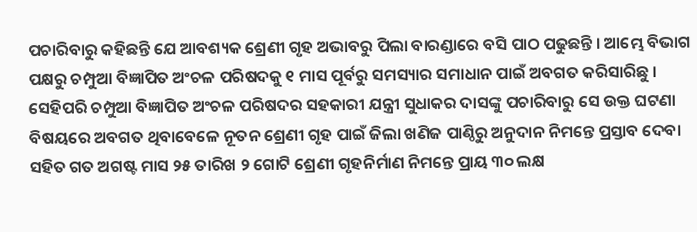ପଚାରିବାରୁ କହିଛନ୍ତି ଯେ ଆବଶ୍ୟକ ଶ୍ରେଣୀ ଗୃହ ଅଭାବରୁ ପିଲା ବାରଣ୍ଡାରେ ବସି ପାଠ ପଢୁଛନ୍ତି । ଆମ୍ଭେ ବିଭାଗ ପକ୍ଷରୁ ଚମ୍ପୁଆ ବିଜ୍ଞାପିତ ଅଂଚଳ ପରିଷଦକୁ ୧ ମାସ ପୂର୍ବରୁ ସମସ୍ୟାର ସମାଧାନ ପାଇଁ ଅବଗତ କରିସାରିଛୁ । ସେହିପରି ଚମ୍ପୁଆ ବିଜ୍ଞାପିତ ଅଂଚଳ ପରିଷଦର ସହକାରୀ ଯନ୍ତ୍ରୀ ସୁଧାକର ଦାସଙ୍କୁ ପଚାରିବାରୁ ସେ ଉକ୍ତ ଘଟଣା ବିଷୟରେ ଅବଗତ ଥିବାବେଳେ ନୂତନ ଶ୍ରେଣୀ ଗୃହ ପାଇଁ ଜିଲା ଖଣିଜ ପାଣ୍ଠିରୁ ଅନୁଦାନ ନିମନ୍ତେ ପ୍ରସ୍ତାବ ଦେବା ସହିତ ଗତ ଅଗଷ୍ଟ ମାସ ୨୫ ତାରିଖ ୨ ଗୋଟି ଶ୍ରେଣୀ ଗୃହନିର୍ମାଣ ନିମନ୍ତେ ପ୍ରାୟ ୩୦ ଲକ୍ଷ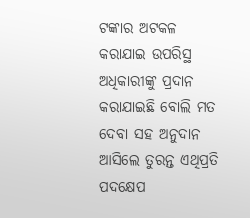ଟଙ୍କାର ଅଟକଳ କରାଯାଇ ଉପରିସ୍ଥ ଅଧିକାରୀଙ୍କୁ ପ୍ରଦାନ କରାଯାଇଛି ବୋଲି ମତ ଦେବା ସହ ଅନୁଦାନ ଆସିଲେ ତୁରନ୍ତ ଏଥିପ୍ରତି ପଦକ୍ଷେପ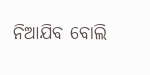ନିଆଯିବ ବୋଲି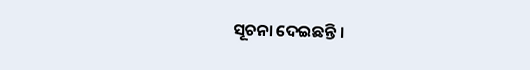ସୂଚନା ଦେଇଛନ୍ତି ।